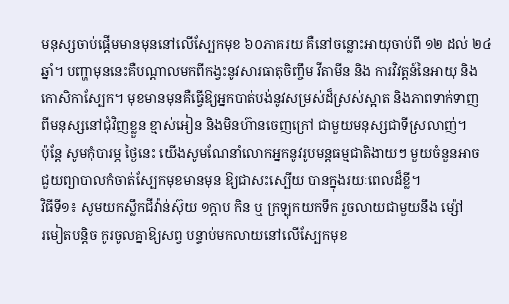មនុស្សចាប់ផ្តើមមានមុននៅលើស្បែកមុខ ៦០ភាគរយ គឺនៅចន្លោះអាយុចាប់ពី ១២ ដល់ ២៤
ឆ្នាំ។ បញ្ហាមុននេះគឺបណ្តាលមកពីកង្វះនូវសារធាតុចិញ្ចឹម វីតាមីន និង ការវិវត្តន៍នៃអាយុ និង
កោសិកាស្បែក។ មុខមានមុនគឺធ្វើឱ្យអ្នកបាត់បង់នូវសម្រស់ដ៏ស្រស់ស្អាត និងភាពទាក់ទាញ
ពីមនុស្សនៅជុំវិញខ្លួន ខ្មាស់អៀន និងមិនហ៊ានចេញក្រៅ ជាមួយមនុស្សជាទីស្រលាញ់។
ប៉ុន្តែ សូមកុំបារម្ភ ថ្ងៃនេះ យើងសូមណែនាំលោកអ្នកនូវរូបមន្តធម្មជាតិងាយៗ មួយចំនួនអាច
ជួយព្យាបាលកំចាត់ស្បែកមុខមានមុន ឱ្យជាសះស្បើយ បានក្នុងរយៈពេលដ៏ខ្លី។
វិធីទី១៖ សូមយកស្លឹកជីវ៉ាន់ស៊ុយ ១ក្តាប កិន ឬ ក្រឡុកយកទឹក រួចលាយជាមួយនឹង ម្ស៉ៅ
រមៀតបន្តិច កូរចូលគ្នាឱ្យសព្វ បន្ទាប់មកលាយនៅលើស្បែកមុខ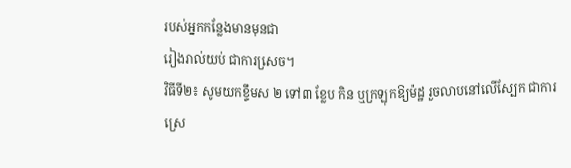របស់អ្នកកន្លែងមានមុនជា
រៀងរាល់យប់ ជាការសេ្រច។
វិធីទី២៖ សូមយកខ្ទឹមស ២ ទៅ៣ ខ្លែប កិន ឬក្រឡុកឱ្យម៉ដ្ឋ រួចលាបនៅលើស្បែក ជាការ
ស្រេ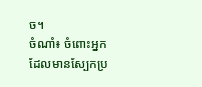ច។
ចំណាំ៖ ចំពោះអ្នកដែលមានស្បែកប្រ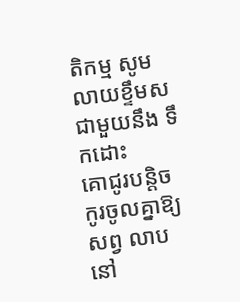តិកម្ម សូមលាយខ្ទឹមស ជាមួយនឹង ទឹកដោះ
គោជូរបន្តិច កូរចូលគ្នាឱ្យសព្វ លាបនៅ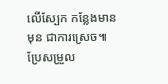លើស្បែក កន្លែងមានមុន ជាការស្រេច៕
ប្រែសម្រួល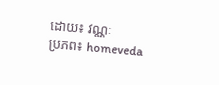ដោយ៖ វណ្ណៈ
ប្រភព៖ homeveda